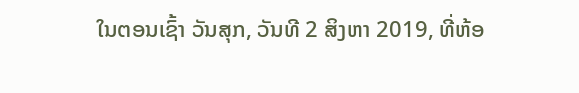ໃນຕອນເຊົ້າ ວັນສຸກ, ວັນທີ 2 ສິງຫາ 2019, ທີ່ຫ້ອ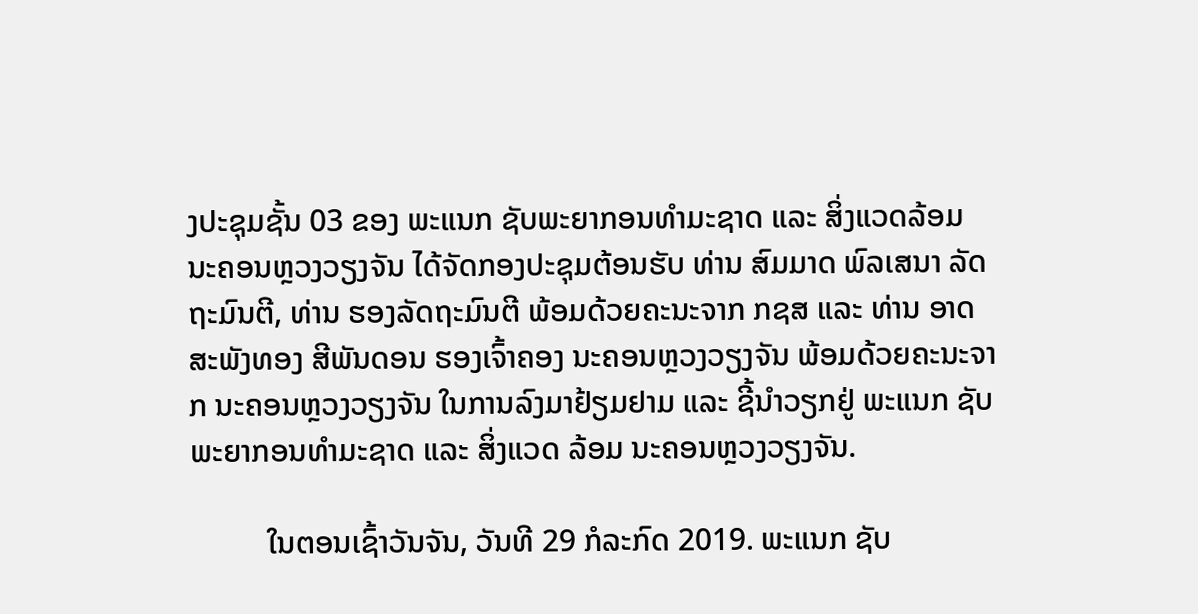ງປະຊຸມຊັ້ນ 03 ຂອງ ພະແນກ ຊັບພະຍາກອນທໍາມະຊາດ ແລະ ສິ່ງແວດລ້ອມ ນະຄອນຫຼວງວຽງຈັນ ໄດ້ຈັດກອງປະຊຸມຕ້ອນຮັບ ທ່ານ ສົມມາດ ພົລເສນາ ລັດຖະມົນຕີ, ທ່ານ ຮອງລັດຖະມົນຕີ ພ້ອມດ້ວຍຄະນະຈາກ ກຊສ ແລະ ທ່ານ ອາດສະພັງທອງ ສີພັນດອນ ຮອງເຈົ້າຄອງ ນະຄອນຫຼວງວຽງຈັນ ພ້ອມດ້ວຍຄະນະຈາກ ນະຄອນຫຼວງວຽງຈັນ ໃນການລົງມາຢ້ຽມຢາມ ແລະ ຊີ້ນໍາວຽກຢູ່ ພະແນກ ຊັບພະຍາກອນທໍາມະຊາດ ແລະ ສິ່ງແວດ ລ້ອມ ນະຄອນຫຼວງວຽງຈັນ.

          ໃນຕອນເຊົ້າວັນຈັນ, ວັນທີ 29 ກໍລະກົດ 2019. ພະແນກ ຊັບ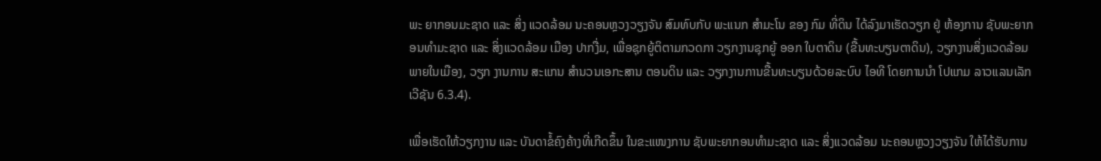ພະ ຍາກອນມະຊາດ ແລະ ສິ່ງ ແວດລ້ອມ ນະຄອນຫຼວງວຽງຈັນ ສົມທົບກັບ ພະແນກ ສໍາມະໂນ ຂອງ ກົມ ທີ່ດິນ ໄດ້ລົງມາເຮັດວຽກ ຢູ່ ຫ້ອງການ ຊັບພະຍາກອນທໍາມະຊາດ ແລະ ສິ່ງແວດລ້ອມ ເມືອງ ປາກງື່ມ, ເພື່ອຊຸກຍູ້ຕິຕາມກວດກາ ວຽກງານຊຸກຍູ້ ອອກ ໃບຕາດິນ (ຂື້ນທະບຽນຕາດິນ), ວຽກງານສິ່ງແວດລ້ອມ ພາຍໃນເມືອງ, ວຽກ ງານການ ສະແກນ ສໍານວນເອກະສານ ຕອນດິນ ແລະ ວຽກງານການຂື້ນທະບຽນດ້ວຍລະບົບ ໄອທີ ໂດຍການນໍາ ໂປແກມ ລາວແລນເລັກ ເວີຊັນ 6.3.4).

ເພື່ອເຮັດໃຫ້ວຽກງານ ແລະ ບັນດາຂໍ້ຄົງຄ້າງທີ່ເກີດຂຶ້ນ ໃນຂະແໜງການ ຊັບພະຍາກອນທຳມະຊາດ ແລະ ສິ່ງແວດລ້ອມ ນະຄອນຫຼວງວຽງຈັນ ໃຫ້ໄດ້ຮັບການ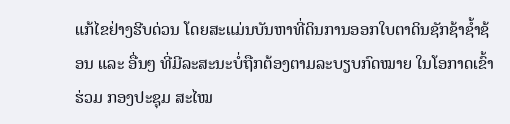ແກ້ໄຂຢ່າງຮີບດ່ວນ ໂດຍສະແມ່ນບັນຫາທີ່ດິນການອອກໃບຕາດິນຊັກຊ້າຊໍ້າຊ້ອນ ແລະ ອື່ນໆ ທີ່ມີລະສະນະບໍ່ຖືກຕ້ອງຕາມລະບຽບກົດໝາຍ ໃນໂອກາດເຂົ້າຮ່ວມ ກອງປະຊຸມ ສະໄໝ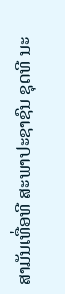ສາມັນເທື່ອທີ ສະພາປະຊາຊົນ ຊຸດທີ ນະ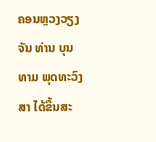ຄອນຫຼວງວຽງຈັນ ທ່ານ ບຸນທາມ ພຸດທະວົງສາ ໄດ້ຂຶ້ນສະ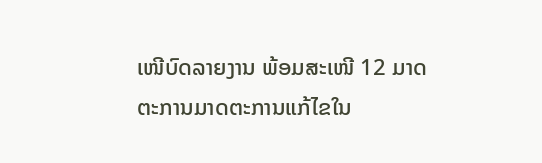ເໜີບົດລາຍງານ ພ້ອມສະເໜີ 12 ມາດຕະການມາດຕະການແກ້ໄຂໃນ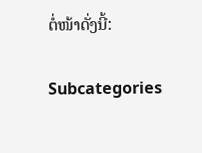ຕໍ່ໜ້າດັ່ງນີ້:

Subcategories